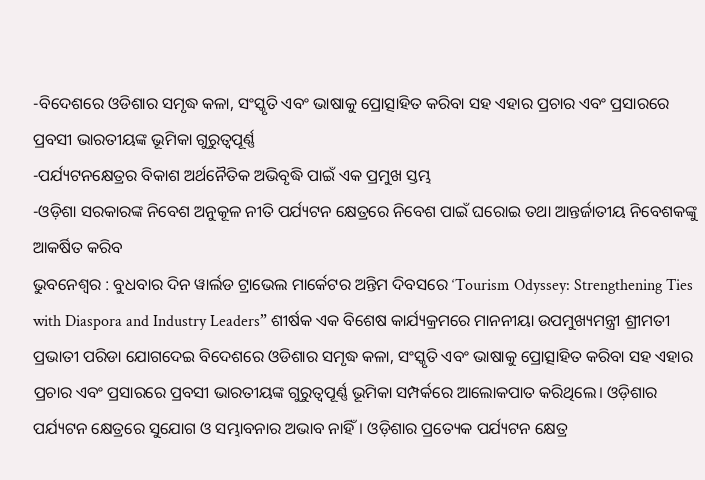-ବିଦେଶରେ ଓଡିଶାର ସମୃଦ୍ଧ କଳା, ସଂସ୍କୃତି ଏବଂ ଭାଷାକୁ ପ୍ରୋତ୍ସାହିତ କରିବା ସହ ଏହାର ପ୍ରଚାର ଏବଂ ପ୍ରସାରରେ ପ୍ରବସୀ ଭାରତୀୟଙ୍କ ଭୂମିକା ଗୁରୁତ୍ୱପୂର୍ଣ୍ଣ
-ପର୍ଯ୍ୟଟନକ୍ଷେତ୍ରର ବିକାଶ ଅର୍ଥନୈତିକ ଅଭିବୃଦ୍ଧି ପାଇଁ ଏକ ପ୍ରମୁଖ ସ୍ତମ୍ଭ
-ଓଡ଼ିଶା ସରକାରଙ୍କ ନିବେଶ ଅନୁକୂଳ ନୀତି ପର୍ଯ୍ୟଟନ କ୍ଷେତ୍ରରେ ନିବେଶ ପାଇଁ ଘରୋଇ ତଥା ଆନ୍ତର୍ଜାତୀୟ ନିବେଶକଙ୍କୁ ଆକର୍ଷିତ କରିବ
ଭୁବନେଶ୍ୱର : ବୁଧବାର ଦିନ ୱାର୍ଲଡ ଟ୍ରାଭେଲ ମାର୍କେଟର ଅନ୍ତିମ ଦିବସରେ ‘Tourism Odyssey: Strengthening Ties with Diaspora and Industry Leaders” ଶୀର୍ଷକ ଏକ ବିଶେଷ କାର୍ଯ୍ୟକ୍ରମରେ ମାନନୀୟା ଉପମୁଖ୍ୟମନ୍ତ୍ରୀ ଶ୍ରୀମତୀ ପ୍ରଭାତୀ ପରିଡା ଯୋଗଦେଇ ବିଦେଶରେ ଓଡିଶାର ସମୃଦ୍ଧ କଳା, ସଂସ୍କୃତି ଏବଂ ଭାଷାକୁ ପ୍ରୋତ୍ସାହିତ କରିବା ସହ ଏହାର ପ୍ରଚାର ଏବଂ ପ୍ରସାରରେ ପ୍ରବସୀ ଭାରତୀୟଙ୍କ ଗୁରୁତ୍ୱପୂର୍ଣ୍ଣ ଭୂମିକା ସମ୍ପର୍କରେ ଆଲୋକପାତ କରିଥିଲେ। ଓଡ଼ିଶାର ପର୍ଯ୍ୟଟନ କ୍ଷେତ୍ରରେ ସୁଯୋଗ ଓ ସମ୍ଭାବନାର ଅଭାବ ନାହିଁ। ଓଡ଼ିଶାର ପ୍ରତ୍ୟେକ ପର୍ଯ୍ୟଟନ କ୍ଷେତ୍ର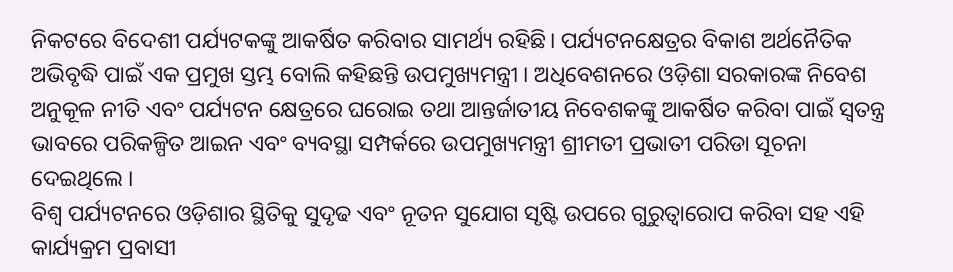ନିକଟରେ ବିଦେଶୀ ପର୍ଯ୍ୟଟକଙ୍କୁ ଆକର୍ଷିତ କରିବାର ସାମର୍ଥ୍ୟ ରହିଛି। ପର୍ଯ୍ୟଟନକ୍ଷେତ୍ରର ବିକାଶ ଅର୍ଥନୈତିକ ଅଭିବୃଦ୍ଧି ପାଇଁ ଏକ ପ୍ରମୁଖ ସ୍ତମ୍ଭ ବୋଲି କହିଛନ୍ତି ଉପମୁଖ୍ୟମନ୍ତ୍ରୀ । ଅଧିବେଶନରେ ଓଡ଼ିଶା ସରକାରଙ୍କ ନିବେଶ ଅନୁକୂଳ ନୀତି ଏବଂ ପର୍ଯ୍ୟଟନ କ୍ଷେତ୍ରରେ ଘରୋଇ ତଥା ଆନ୍ତର୍ଜାତୀୟ ନିବେଶକଙ୍କୁ ଆକର୍ଷିତ କରିବା ପାଇଁ ସ୍ୱତନ୍ତ୍ର ଭାବରେ ପରିକଳ୍ପିତ ଆଇନ ଏବଂ ବ୍ୟବସ୍ଥା ସମ୍ପର୍କରେ ଉପମୁଖ୍ୟମନ୍ତ୍ରୀ ଶ୍ରୀମତୀ ପ୍ରଭାତୀ ପରିଡା ସୂଚନା ଦେଇଥିଲେ ।
ବିଶ୍ୱ ପର୍ଯ୍ୟଟନରେ ଓଡ଼ିଶାର ସ୍ଥିତିକୁ ସୁଦୃଢ ଏବଂ ନୂତନ ସୁଯୋଗ ସୃଷ୍ଟି ଉପରେ ଗୁରୁତ୍ୱାରୋପ କରିବା ସହ ଏହି କାର୍ଯ୍ୟକ୍ରମ ପ୍ରବାସୀ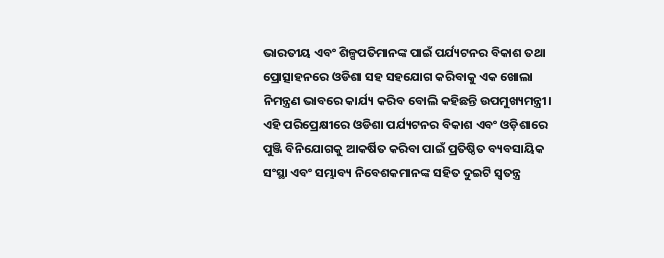ଭାରତୀୟ ଏବଂ ଶିଳ୍ପପତିମାନଙ୍କ ପାଇଁ ପର୍ଯ୍ୟଟନର ବିକାଶ ତଥା ପ୍ରୋତ୍ସାହନରେ ଓଡିଶା ସହ ସହଯୋଗ କରିବାକୁ ଏକ ଖୋଲା ନିମନ୍ତ୍ରଣ ଭାବରେ କାର୍ଯ୍ୟ କରିବ ବୋଲି କହିଛନ୍ତି ଉପମୁଖ୍ୟମନ୍ତ୍ରୀ। ଏହି ପରିପ୍ରେକ୍ଷୀରେ ଓଡିଶା ପର୍ଯ୍ୟଟନର ବିକାଶ ଏବଂ ଓଡ଼ିଶାରେ ପୁଞ୍ଜି ବିନିଯୋଗକୁ ଆକର୍ଷିତ କରିବା ପାଇଁ ପ୍ରତିଷ୍ଠିତ ବ୍ୟବସାୟିକ ସଂସ୍ଥା ଏବଂ ସମ୍ଭାବ୍ୟ ନିବେଶକମାନଙ୍କ ସହିତ ଦୁଇଟି ସ୍ୱତନ୍ତ୍ର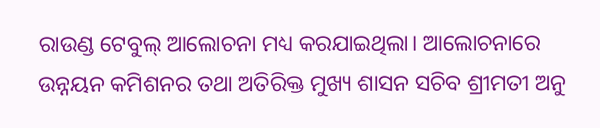ରାଉଣ୍ଡ ଟେବୁଲ୍ ଆଲୋଚନା ମଧ୍ୟ କରଯାଇଥିଲା। ଆଲୋଚନାରେ ଉନ୍ନୟନ କମିଶନର ତଥା ଅତିରିକ୍ତ ମୁଖ୍ୟ ଶାସନ ସଚିବ ଶ୍ରୀମତୀ ଅନୁ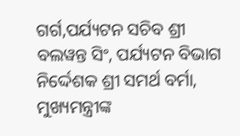ଗର୍ଗ,ପର୍ଯ୍ୟଟନ ସଚିବ ଶ୍ରୀ ବଲୱନ୍ତ ସିଂ, ପର୍ଯ୍ୟଟନ ବିଭାଗ ନିର୍ଦ୍ଦେଶକ ଶ୍ରୀ ସମର୍ଥ ବର୍ମା, ମୁଖ୍ୟମନ୍ତ୍ରୀଙ୍କ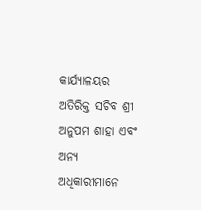କାର୍ଯ୍ୟାଳୟର ଅତିରିକ୍ତ ସଚିବ ଶ୍ରୀ ଅନୁପମ ଶାହା ଏବଂ ଅନ୍ୟ ଅଧିକାରୀମାନେ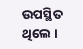ଉପସ୍ଥିତ ଥିଲେ ।